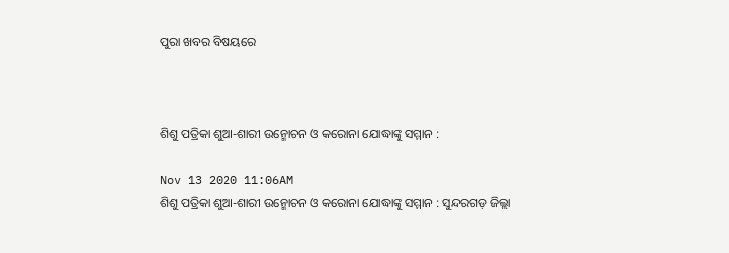ପୁରା ଖବର ବିଷୟରେ



ଶିଶୁ ପତ୍ରିକା ଶୁଆ-ଶାରୀ ଉନ୍ମୋଚନ ଓ କରୋନା ଯୋଦ୍ଧାଙ୍କୁ ସମ୍ମାନ :

Nov 13 2020 11:06AM
ଶିଶୁ ପତ୍ରିକା ଶୁଆ-ଶାରୀ ଉନ୍ମୋଚନ ଓ କରୋନା ଯୋଦ୍ଧାଙ୍କୁ ସମ୍ମାନ : ସୁନ୍ଦରଗଡ଼ ଜିଲ୍ଲା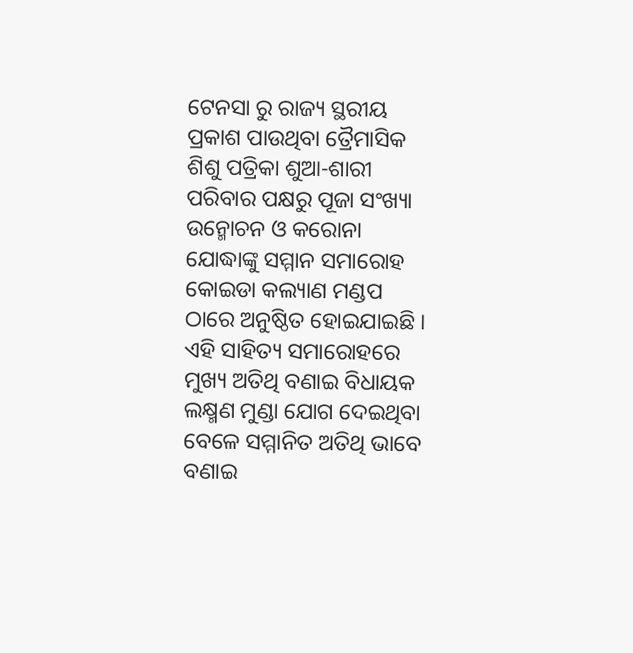ଟେନସା ରୁ ରାଜ୍ୟ ସ୍ଥରୀୟ ପ୍ରକାଶ ପାଉଥିବା ତ୍ରୈମାସିକ ଶିଶୁ ପତ୍ରିକା ଶୁଆ-ଶାରୀ ପରିବାର ପକ୍ଷରୁ ପୂଜା ସଂଖ୍ୟା ଉନ୍ମୋଚନ ଓ କରୋନା ଯୋଦ୍ଧାଙ୍କୁ ସମ୍ମାନ ସମାରୋହ କୋଇଡା କଲ୍ୟାଣ ମଣ୍ଡପ ଠାରେ ଅନୁଷ୍ଠିତ ହୋଇଯାଇଛି । ଏହି ସାହିତ୍ୟ ସମାରୋହରେ ମୁଖ୍ୟ ଅତିଥି ବଣାଇ ବିଧାୟକ ଲକ୍ଷ୍ମଣ ମୁଣ୍ଡା ଯୋଗ ଦେଇଥିବା ବେଳେ ସମ୍ମାନିତ ଅତିଥି ଭାବେ ବଣାଇ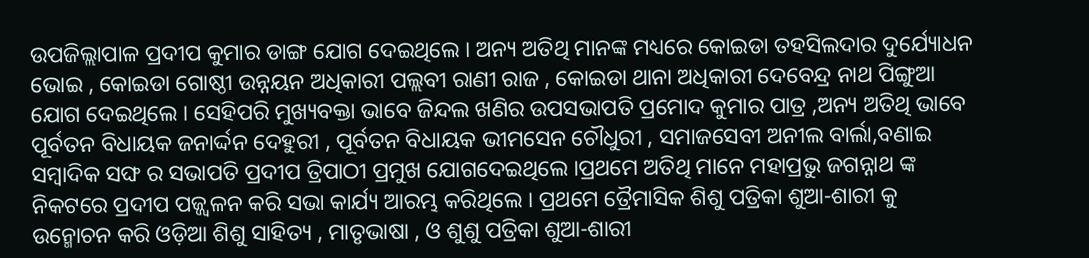ଉପଜିଲ୍ଲାପାଳ ପ୍ରଦୀପ କୁମାର ଡାଙ୍ଗ ଯୋଗ ଦେଇଥିଲେ । ଅନ୍ୟ ଅତିଥି ମାନଙ୍କ ମଧ୍ୟରେ କୋଇଡା ତହସିଲଦାର ଦୁର୍ଯ୍ୟୋଧନ ଭୋଇ , କୋଇଡା ଗୋଷ୍ଠୀ ଉନ୍ନୟନ ଅଧିକାରୀ ପଲ୍ଲବୀ ରାଣୀ ରାଜ , କୋଇଡା ଥାନା ଅଧିକାରୀ ଦେବେନ୍ଦ୍ର ନାଥ ପିଙ୍ଗୁଆ ଯୋଗ ଦେଇଥିଲେ । ସେହିପରି ମୁଖ୍ୟବକ୍ତା ଭାବେ ଜିନ୍ଦଲ ଖଣିର ଉପସଭାପତି ପ୍ରମୋଦ କୁମାର ପାତ୍ର ,ଅନ୍ୟ ଅତିଥି ଭାବେ ପୂର୍ବତନ ବିଧାୟକ ଜନାର୍ଦ୍ଦନ ଦେହୁରୀ , ପୂର୍ବତନ ବିଧାୟକ ଭୀମସେନ ଚୌଧୁରୀ , ସମାଜସେବୀ ଅନୀଲ ବାର୍ଲା,ବଣାଇ ସମ୍ବାଦିକ ସଙ୍ଘ ର ସଭାପତି ପ୍ରଦୀପ ତ୍ରିପାଠୀ ପ୍ରମୁଖ ଯୋଗଦେଇଥିଲେ ।ପ୍ରଥମେ ଅତିଥି ମାନେ ମହାପ୍ରଭୁ ଜଗନ୍ନାଥ ଙ୍କ ନିକଟରେ ପ୍ରଦୀପ ପଜ୍ଜ୍ୱଳନ କରି ସଭା କାର୍ଯ୍ୟ ଆରମ୍ଭ କରିଥିଲେ । ପ୍ରଥମେ ତ୍ରୈମାସିକ ଶିଶୁ ପତ୍ରିକା ଶୁଆ-ଶାରୀ କୁ ଉନ୍ମୋଚନ କରି ଓଡ଼ିଆ ଶିଶୁ ସାହିତ୍ୟ , ମାତୃଭାଷା , ଓ ଶୁଶୁ ପତ୍ରିକା ଶୁଆ-ଶାରୀ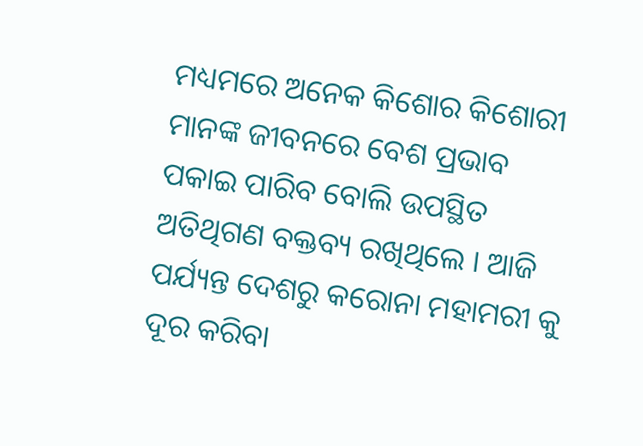ମଧ୍ୟମରେ ଅନେକ କିଶୋର କିଶୋରୀ ମାନଙ୍କ ଜୀବନରେ ବେଶ ପ୍ରଭାବ ପକାଇ ପାରିବ ବୋଲି ଉପସ୍ଥିତ ଅତିଥିଗଣ ବକ୍ତବ୍ୟ ରଖିଥିଲେ । ଆଜି ପର୍ଯ୍ୟନ୍ତ ଦେଶରୁ କରୋନା ମହାମରୀ କୁ ଦୂର କରିବା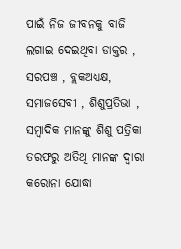ପାଇଁ ନିଜ ଜୀବନକୁ ବାଜି ଲଗାଇ ଦେଇଥିବା ଡାକ୍ତର , ସରପଞ୍ଚ , ବ୍ଲକଅଧ୍ୟକ୍ଷ, ସମାଜସେବୀ , ଶିଶୁପ୍ରତିଭା , ସମ୍ବାଦିକ ମାନଙ୍କୁ ଶିଶୁ ପତ୍ରିକା ତରଫରୁ ଅତିଥି ମାନଙ୍କ ଦ୍ୱାରା କରୋନା ଯୋଦ୍ଧା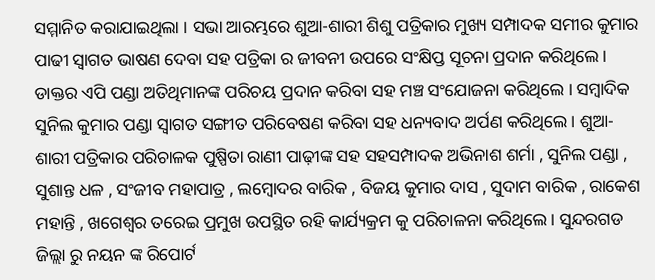ସମ୍ମାନିତ କରାଯାଇଥିଲା । ସଭା ଆରମ୍ଭରେ ଶୁଆ-ଶାରୀ ଶିଶୁ ପତ୍ରିକାର ମୁଖ୍ୟ ସମ୍ପାଦକ ସମୀର କୁମାର ପାଢୀ ସ୍ୱାଗତ ଭାଷଣ ଦେବା ସହ ପତ୍ରିକା ର ଜୀବନୀ ଉପରେ ସଂକ୍ଷିପ୍ତ ସୂଚନା ପ୍ରଦାନ କରିଥିଲେ । ଡାକ୍ତର ଏପି ପଣ୍ଡା ଅତିଥିମାନଙ୍କ ପରିଚୟ ପ୍ରଦାନ କରିବା ସହ ମଞ୍ଚ ସଂଯୋଜନା କରିଥିଲେ । ସମ୍ବାଦିକ ସୁନିଲ କୁମାର ପଣ୍ଡା ସ୍ୱାଗତ ସଙ୍ଗୀତ ପରିବେଷଣ କରିବା ସହ ଧନ୍ୟବାଦ ଅର୍ପଣ କରିଥିଲେ । ଶୁଆ-ଶାରୀ ପତ୍ରିକାର ପରିଚାଳକ ପୁଷ୍ପିତା ରାଣୀ ପାଢ଼ୀଙ୍କ ସହ ସହସମ୍ପାଦକ ଅଭିନାଶ ଶର୍ମା , ସୁନିଲ ପଣ୍ଡା , ସୁଶାନ୍ତ ଧଳ , ସଂଜୀବ ମହାପାତ୍ର , ଲମ୍ବୋଦର ବାରିକ , ବିଜୟ କୁମାର ଦାସ , ସୁଦାମ ବାରିକ , ରାକେଶ ମହାନ୍ତି , ଖଗେଶ୍ବର ତରେଇ ପ୍ରମୁଖ ଉପସ୍ଥିତ ରହି କାର୍ଯ୍ୟକ୍ରମ କୁ ପରିଚାଳନା କରିଥିଲେ । ସୁନ୍ଦରଗଡ ଜିଲ୍ଲା ରୁ ନୟନ ଙ୍କ ରିପୋର୍ଟ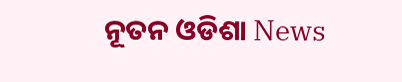ନୂତନ ଓଡିଶା News